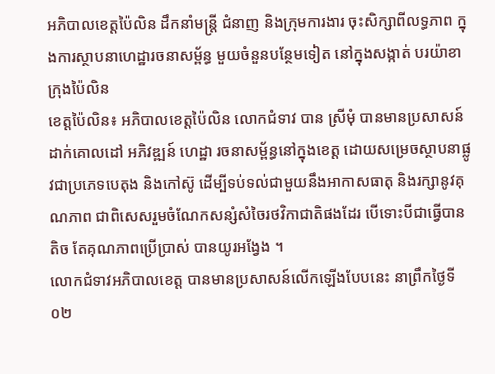អភិបាលខេត្តប៉ៃលិន ដឹកនាំមន្ត្រី ជំនាញ និងក្រុមការងារ ចុះសិក្សាពីលទ្ធភាព ក្នុងការស្ថាបនាហេដ្ឋារចនាសម្ព័ន្ធ មួយចំនួនបន្ថែមទៀត នៅក្នុងសង្កាត់ បរយ៉ាខា ក្រុងប៉ៃលិន
ខេត្តប៉ៃលិន៖ អភិបាលខេត្តប៉ៃលិន លោកជំទាវ បាន ស្រីមុំ បានមានប្រសាសន៍ដាក់គោលដៅ អភិវឌ្ឍន៍ ហេដ្ឋា រចនាសម្ព័ន្ធនៅក្នុងខេត្ត ដោយសម្រេចស្ថាបនាផ្លូវជាប្រភេទបេតុង និងកៅស៊ូ ដើម្បីទប់ទល់ជាមួយនឹងអាកាសធាតុ និងរក្សានូវគុណភាព ជាពិសេសរួមចំណែកសន្សំសំចៃរថវិកាជាតិផងដែរ បើទោះបីជាធ្វើបានតិច តែគុណភាពប្រើប្រាស់ បានយូរអង្វែង ។
លោកជំទាវអភិបាលខេត្ត បានមានប្រសាសន៍លើកឡើងបែបនេះ នាព្រឹកថ្ងៃទី០២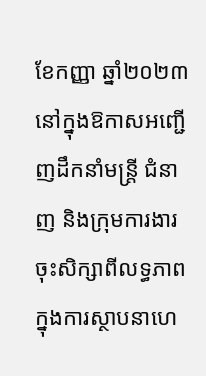ខែកញ្ញា ឆ្នាំ២០២៣ នៅក្នុងឱកាសអញ្ជើញដឹកនាំមន្ត្រី ជំនាញ និងក្រុមការងារ ចុះសិក្សាពីលទ្ធភាព ក្នុងការស្ថាបនាហេ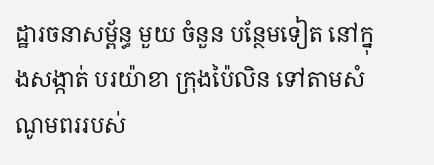ដ្ឋារចនាសម្ព័ន្ធ មួយ ចំនួន បន្ថែមទៀត នៅក្នុងសង្កាត់ បរយ៉ាខា ក្រុងប៉ៃលិន ទៅតាមសំណូមពររបស់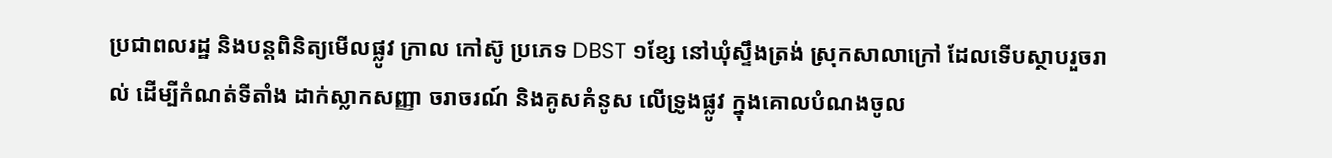ប្រជាពលរដ្ឋ និងបន្តពិនិត្យមើលផ្លូវ ក្រាល កៅស៊ូ ប្រភេទ DBST ១ខ្សែ នៅឃុំស្ទឹងត្រង់ ស្រុកសាលាក្រៅ ដែលទើបស្ថាបរួចរាល់ ដើម្បីកំណត់ទីតាំង ដាក់ស្លាកសញ្ញា ចរាចរណ៍ និងគូសគំនូស លើទ្រូងផ្លូវ ក្នុងគោលបំណងចូល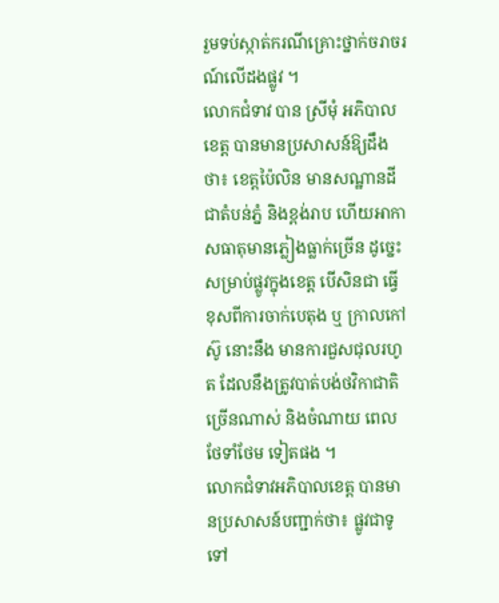រួមទប់ស្កាត់ករណីគ្រោះថ្នាក់ចរាចរណ៍លើដងផ្លូវ ។
លោកជំទាវ បាន ស្រីមុំ អភិបាលខេត្ត បានមានប្រសាសន៍ឱ្យដឹងថា៖ ខេត្តប៉ៃលិន មានសណ្ឋានដី ជាតំបន់ភ្នំ និងខ្ពង់រាប ហើយអាកាសធាតុមានភ្លៀងធ្លាក់ច្រើន ដូច្នេះសម្រាប់ផ្លូវក្នុងខេត្ត បើសិនជា ធ្វើខុសពីការចាក់បេតុង ឬ ក្រាលកៅស៊ូ នោះនឹង មានការជួសជុលរហូត ដែលនឹងត្រូវបាត់បង់ថវិកាជាតិច្រើនណាស់ និងចំណាយ ពេល ថែទាំថែម ទៀតផង ។
លោកជំទាវអភិបាលខេត្ត បានមានប្រសាសន៍បញ្ជាក់ថា៖ ផ្លូវជាទូទៅ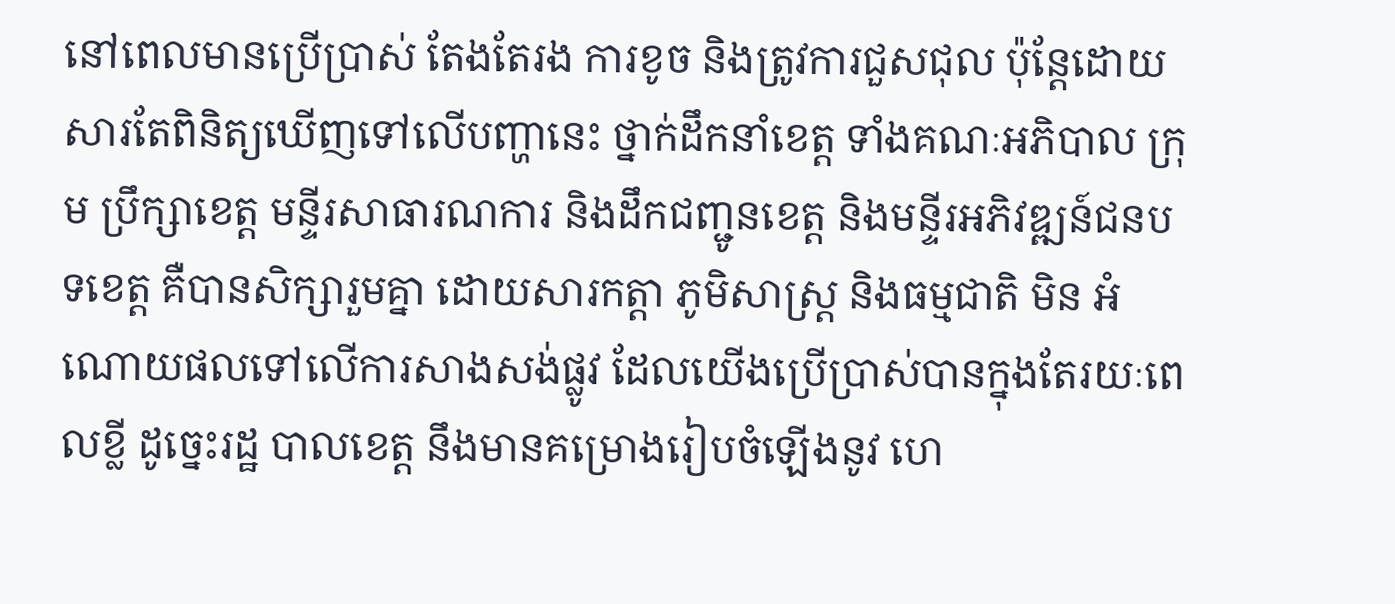នៅពេលមានប្រើប្រាស់ តែងតែរង ការខូច និងត្រូវការជួសជុល ប៉ុន្តែដោយសារតែពិនិត្យឃើញទៅលើបញ្ហានេះ ថ្នាក់ដឹកនាំខេត្ត ទាំងគណៈអភិបាល ក្រុម ប្រឹក្សាខេត្ត មន្ទីរសាធារណការ និងដឹកជញ្ជូនខេត្ត និងមន្ទីរអភិវឌ្ឍន៍ជនបទខេត្ត គឺបានសិក្សារួមគ្នា ដោយសារកត្តា ភូមិសាស្ត្រ និងធម្មជាតិ មិន អំណោយផលទៅលើការសាងសង់ផ្លូវ ដែលយើងប្រើប្រាស់បានក្នុងតែរយៈពេលខ្លី ដូច្នេះរដ្ឋ បាលខេត្ត នឹងមានគម្រោងរៀបចំឡើងនូវ ហេ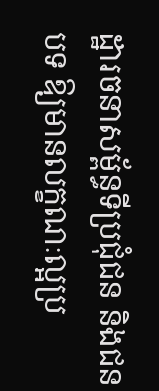ដ្ឋារចនាសម្ព័ន្ធទីប្រជុំជន និងជនបទ ឱ្យមានលក្ខណៈល្អប្រ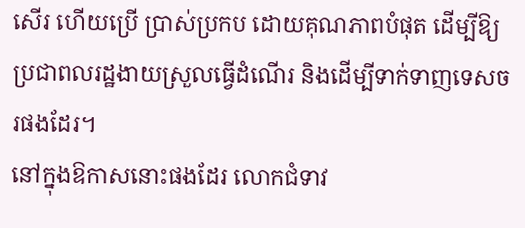សើរ ហើយប្រើ ប្រាស់ប្រកប ដោយគុណភាពបំផុត ដើម្បីឱ្យ ប្រជាពលរដ្ឋងាយស្រួលធ្វើដំណើរ និងដើម្បីទាក់ទាញទេសចរផងដែរ។
នៅក្នុងឱកាសនោះផងដែរ លោកជំទាវ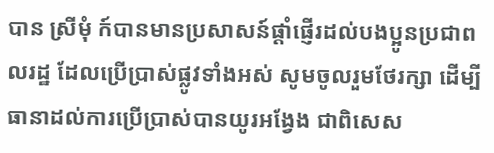បាន ស្រីមុំ ក៍បានមានប្រសាសន៍ផ្តាំផ្ញើរដល់បងប្អូនប្រជាពលរដ្ឋ ដែលប្រើប្រាស់ផ្លូវទាំងអស់ សូមចូលរួមថែរក្សា ដើម្បីធានាដល់ការប្រើប្រាស់បានយូរអង្វែង ជាពិសេស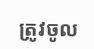ត្រូវចូល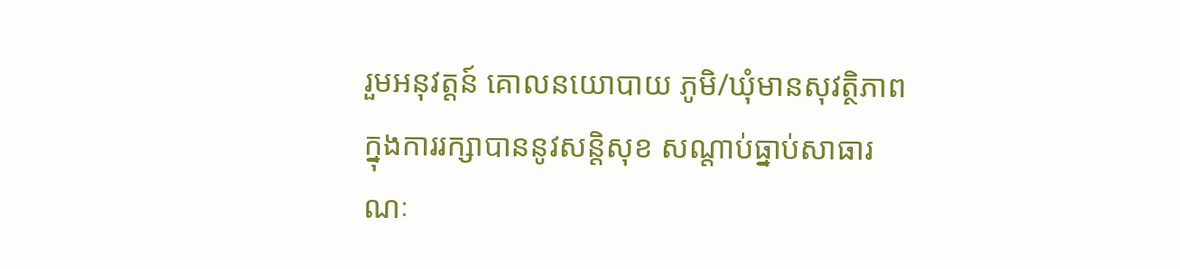រួមអនុវត្តន៍ គោលនយោបាយ ភូមិ/ឃុំមានសុវត្ថិភាព ក្នុងការរក្សាបាននូវសន្តិសុខ សណ្តាប់ធ្នាប់សាធារណៈ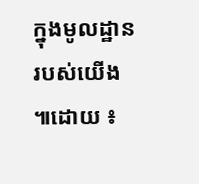ក្នុងមូលដ្ឋានរបស់យើង ៕ដោយ ៖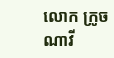លោក ក្រូច ណាវី